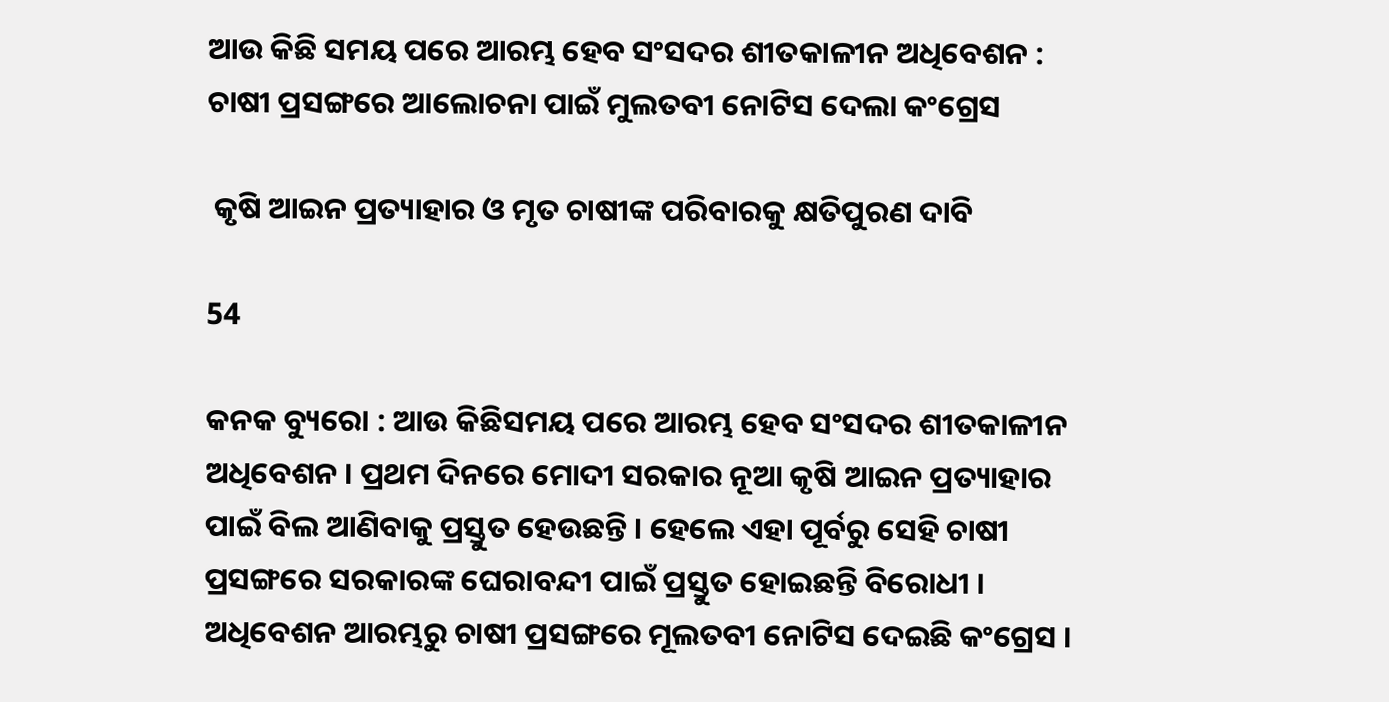ଆଉ କିଛି ସମୟ ପରେ ଆରମ୍ଭ ହେବ ସଂସଦର ଶୀତକାଳୀନ ଅଧିବେଶନ : ଚାଷୀ ପ୍ରସଙ୍ଗରେ ଆଲୋଚନା ପାଇଁ ମୁଲତବୀ ନୋଟିସ ଦେଲା କଂଗ୍ରେସ

 କୃଷି ଆଇନ ପ୍ରତ୍ୟାହାର ଓ ମୃତ ଚାଷୀଙ୍କ ପରିବାରକୁ କ୍ଷତିପୁରଣ ଦାବି

54

କନକ ବ୍ୟୁରୋ : ଆଉ କିଛିସମୟ ପରେ ଆରମ୍ଭ ହେବ ସଂସଦର ଶୀତକାଳୀନ ଅଧିବେଶନ । ପ୍ରଥମ ଦିନରେ ମୋଦୀ ସରକାର ନୂଆ କୃଷି ଆଇନ ପ୍ରତ୍ୟାହାର ପାଇଁ ବିଲ ଆଣିବାକୁ ପ୍ରସ୍ତୁତ ହେଉଛନ୍ତି । ହେଲେ ଏହା ପୂର୍ବରୁ ସେହି ଚାଷୀ ପ୍ରସଙ୍ଗରେ ସରକାରଙ୍କ ଘେରାବନ୍ଦୀ ପାଇଁ ପ୍ରସ୍ତୁତ ହୋଇଛନ୍ତି ବିରୋଧୀ । ଅଧିବେଶନ ଆରମ୍ଭରୁ ଚାଷୀ ପ୍ରସଙ୍ଗରେ ମୂଲତବୀ ନୋଟିସ ଦେଇଛି କଂଗ୍ରେସ ।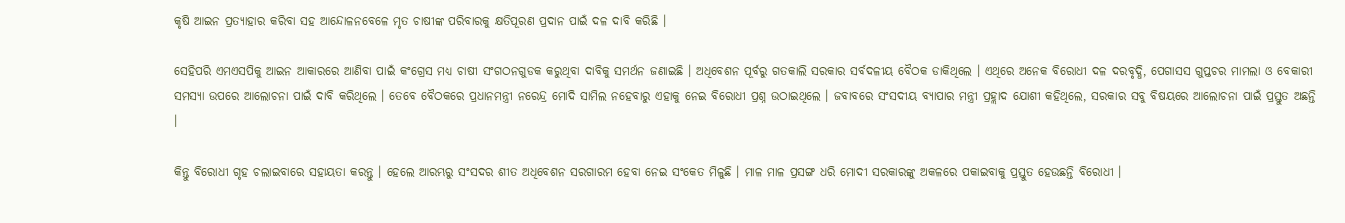କୃଷି ଆଇନ ପ୍ରତ୍ୟାହାର କରିବା ସହ ଆନ୍ଦୋଳନବେଳେ ମୃତ ଚାଷୀଙ୍କ ପରିବାରକୁ କ୍ଷତିପୂରଣ ପ୍ରଦାନ ପାଇଁ ଦଳ ଦାବି କରିଛି ।

ସେହିପରି ଏମଏସପିକୁ ଆଇନ ଆକାରରେ ଆଣିବା ପାଇଁ କଂଗ୍ରେସ ମଧ୍ୟ ଚାଷୀ ସଂଗଠନଗୁଡକ କରୁଥିବା ଦାବିକୁ ସମର୍ଥନ ଜଣାଇଛି । ଅଧିବେଶନ ପୂର୍ବରୁ ଗତକାଲି ସରକାର ସର୍ବଦଳୀୟ ବୈଠକ ଡାକିଥିଲେ । ଏଥିରେ ଅନେକ ବିରୋଧୀ ଦଳ ଦରବୃଦ୍ଧି, ପେଗାସସ ଗୁପ୍ତଚର ମାମଲା ଓ ବେକାରୀ ସମସ୍ୟା ଉପରେ ଆଲୋଚନା ପାଇଁ ଦାବି କରିଥିଲେ । ତେବେ ବୈଠକରେ ପ୍ରଧାନମନ୍ତ୍ରୀ ନରେନ୍ଦ୍ର ମୋଦି ସାମିଲ ନହେବାରୁ ଏହାକୁ ନେଇ ବିରୋଧୀ ପ୍ରଶ୍ନ ଉଠାଇଥିଲେ । ଜବାବରେ ସଂସଦୀୟ ବ୍ୟାପାର ମନ୍ତ୍ରୀ ପ୍ରହ୍ଲାଦ ଯୋଶୀ କହିଥିଲେ, ସରକାର ସବୁ ବିଷୟରେ ଆଲୋଚନା ପାଇଁ ପ୍ରସ୍ତୁତ ଅଛନ୍ତି ।

କିନ୍ତୁ ବିରୋଧୀ ଗୃହ ଚଲାଇବାରେ ସହାୟତା କରନ୍ତୁ । ହେଲେ ଆରମ୍ଭରୁ ସଂସଦର ଶୀତ ଅଧିବେଶନ ସରଗାରମ ହେବା ନେଇ ସଂକେତ ମିଳୁଛି । ମାଳ ମାଳ ପ୍ରସଙ୍ଗ ଧରି ମୋଦୀ ସରକାରଙ୍କୁ ଅକଳରେ ପକାଇବାକୁ ପ୍ରସ୍ତୁତ ହେଉଛନ୍ତି ବିରୋଧୀ ।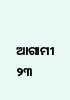ଆଗାମୀ ୨୩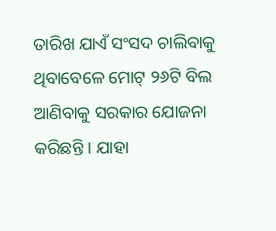ତାରିଖ ଯାଏଁ ସଂସଦ ଚାଲିବାକୁ ଥିବାବେଳେ ମୋଟ୍ ୨୬ଟି ବିଲ ଆଣିବାକୁ ସରକାର ଯୋଜନା କରିଛନ୍ତି । ଯାହା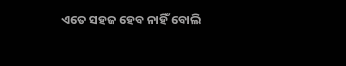ଏତେ ସହଜ ହେବ ନାହିଁ ବୋଲି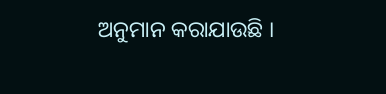ଅନୁମାନ କରାଯାଉଛି ।